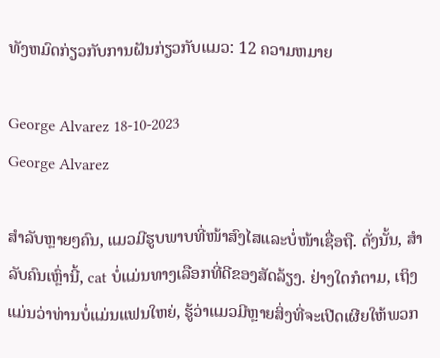ທັງຫມົດກ່ຽວກັບການຝັນກ່ຽວກັບແມວ: 12 ຄວາມຫມາຍ

George Alvarez 18-10-2023
George Alvarez

ສຳລັບຫຼາຍໆຄົນ, ແມວມີຮູບພາບທີ່ໜ້າສົງໄສແລະບໍ່ໜ້າເຊື່ອຖື. ດັ່ງນັ້ນ, ສໍາລັບຄົນເຫຼົ່ານີ້, cat ບໍ່ແມ່ນທາງເລືອກທີ່ດີຂອງສັດລ້ຽງ. ຢ່າງໃດກໍຕາມ, ເຖິງແມ່ນວ່າທ່ານບໍ່ແມ່ນແຟນໃຫຍ່, ຮູ້ວ່າແມວມີຫຼາຍສິ່ງທີ່ຈະເປີດເຜີຍໃຫ້ພວກ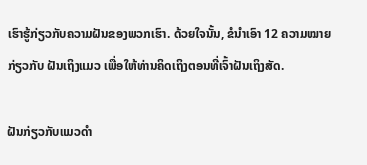ເຮົາຮູ້ກ່ຽວກັບຄວາມຝັນຂອງພວກເຮົາ. ດ້ວຍໃຈນັ້ນ, ຂໍນຳເອົາ 12 ຄວາມໝາຍກ່ຽວກັບ ຝັນເຖິງແມວ ເພື່ອໃຫ້ທ່ານຄິດເຖິງຕອນທີ່ເຈົ້າຝັນເຖິງສັດ.

ຝັນກ່ຽວກັບແມວດຳ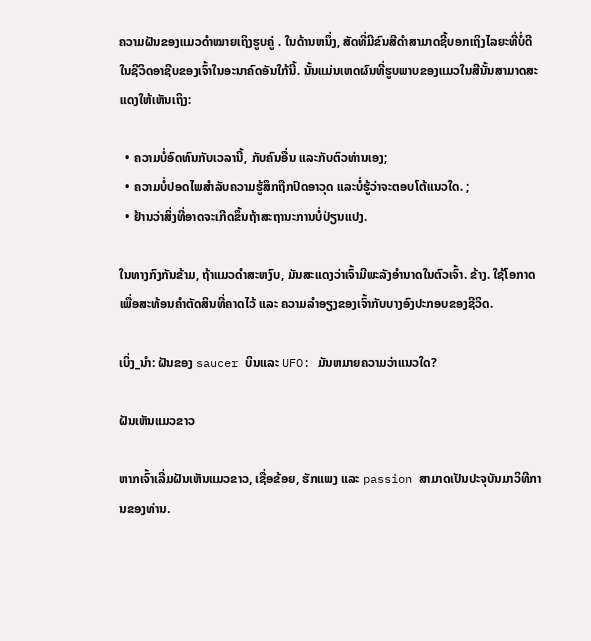ຄວາມຝັນຂອງແມວດຳໝາຍເຖິງຮູບຄູ່ . ໃນດ້ານຫນຶ່ງ, ສັດທີ່ມີຂົນສີດໍາສາມາດຊີ້ບອກເຖິງໄລຍະທີ່ບໍ່ດີໃນຊີວິດອາຊີບຂອງເຈົ້າໃນອະນາຄົດອັນໃກ້ນີ້. ນັ້ນແມ່ນເຫດຜົນທີ່ຮູບພາບຂອງແມວໃນສີນັ້ນສາມາດສະແດງໃຫ້ເຫັນເຖິງ:

  • ຄວາມບໍ່ອົດທົນກັບເວລານີ້, ກັບຄົນອື່ນ ແລະກັບຕົວທ່ານເອງ;
  • ຄວາມບໍ່ປອດໄພສໍາລັບຄວາມຮູ້ສຶກຖືກປົດອາວຸດ ແລະບໍ່ຮູ້ວ່າຈະຕອບໂຕ້ແນວໃດ. ;
  • ຢ້ານວ່າສິ່ງທີ່ອາດຈະເກີດຂຶ້ນຖ້າສະຖານະການບໍ່ປ່ຽນແປງ.

ໃນທາງກົງກັນຂ້າມ, ຖ້າແມວດຳສະຫງົບ, ມັນສະແດງວ່າເຈົ້າມີພະລັງອຳນາດໃນຕົວເຈົ້າ. ຂ້າງ. ໃຊ້ໂອກາດເພື່ອສະທ້ອນຄຳຕັດສິນທີ່ຄາດໄວ້ ແລະ ຄວາມລຳອຽງຂອງເຈົ້າກັບບາງອົງປະກອບຂອງຊີວິດ.

ເບິ່ງ_ນຳ: ຝັນຂອງ saucer ບິນແລະ UFO: ມັນຫມາຍຄວາມວ່າແນວໃດ?

ຝັນເຫັນແມວຂາວ

ຫາກເຈົ້າເລີ່ມຝັນເຫັນແມວຂາວ, ເຊື່ອຂ້ອຍ, ຮັກແພງ ແລະ passion ສາມາດເປັນປະຈຸບັນມາວິທີການຂອງທ່ານ.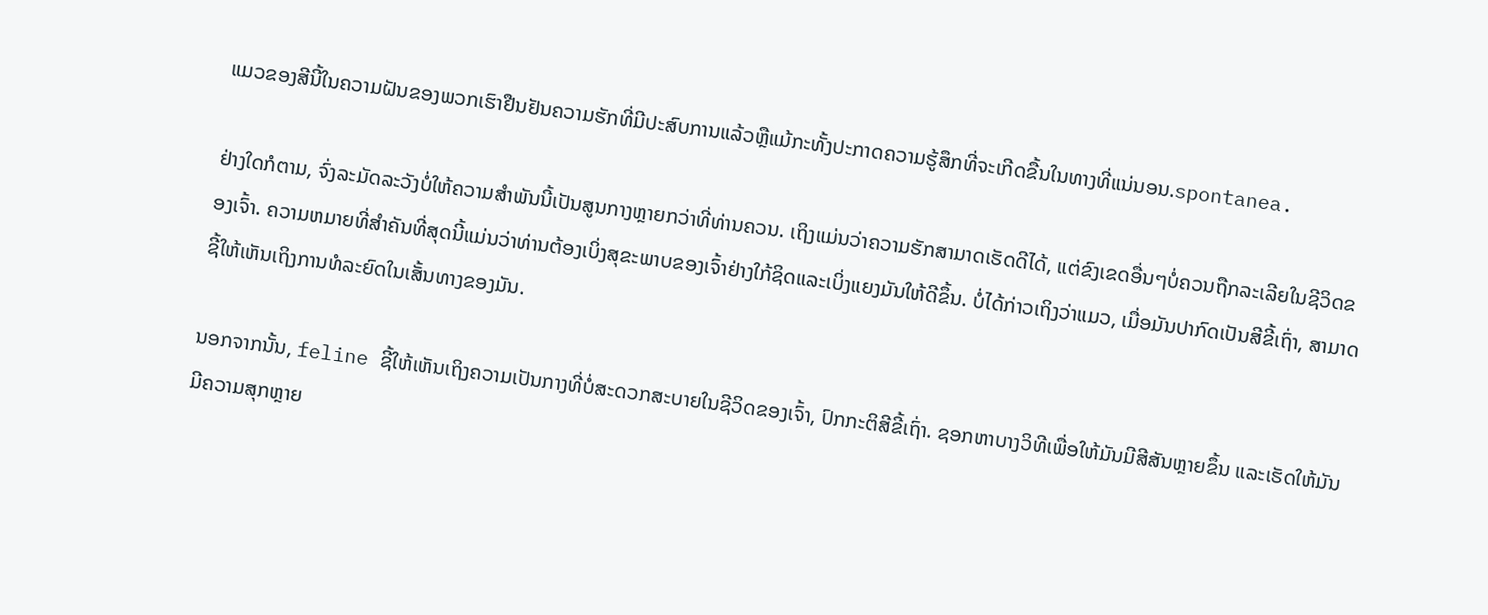ແມວຂອງສີນີ້ໃນຄວາມຝັນຂອງພວກເຮົາຢືນຢັນຄວາມຮັກທີ່ມີປະສົບການແລ້ວຫຼືແມ້ກະທັ້ງປະກາດຄວາມຮູ້ສຶກທີ່ຈະເກີດຂື້ນໃນທາງທີ່ແນ່ນອນ.spontanea.

ຢ່າງໃດກໍຕາມ, ຈົ່ງລະມັດລະວັງບໍ່ໃຫ້ຄວາມສຳພັນນີ້ເປັນສູນກາງຫຼາຍກວ່າທີ່ທ່ານຄວນ. ເຖິງແມ່ນວ່າຄວາມຮັກສາມາດເຮັດດີໄດ້, ແຕ່ຂົງເຂດອື່ນໆບໍ່ຄວນຖືກລະເລີຍໃນຊີວິດຂອງເຈົ້າ. ຄວາມຫມາຍທີ່ສໍາຄັນທີ່ສຸດນີ້ແມ່ນວ່າທ່ານຕ້ອງເບິ່ງສຸຂະພາບຂອງເຈົ້າຢ່າງໃກ້ຊິດແລະເບິ່ງແຍງມັນໃຫ້ດີຂຶ້ນ. ບໍ່ໄດ້ກ່າວເຖິງວ່າແມວ, ເມື່ອມັນປາກົດເປັນສີຂີ້ເຖົ່າ, ສາມາດຊີ້ໃຫ້ເຫັນເຖິງການທໍລະຍົດໃນເສັ້ນທາງຂອງມັນ.

ນອກຈາກນັ້ນ, feline ຊີ້ໃຫ້ເຫັນເຖິງຄວາມເປັນກາງທີ່ບໍ່ສະດວກສະບາຍໃນຊີວິດຂອງເຈົ້າ, ປົກກະຕິສີຂີ້ເຖົ່າ. ຊອກຫາບາງວິທີເພື່ອໃຫ້ມັນມີສີສັນຫຼາຍຂຶ້ນ ແລະເຮັດໃຫ້ມັນມີຄວາມສຸກຫຼາຍ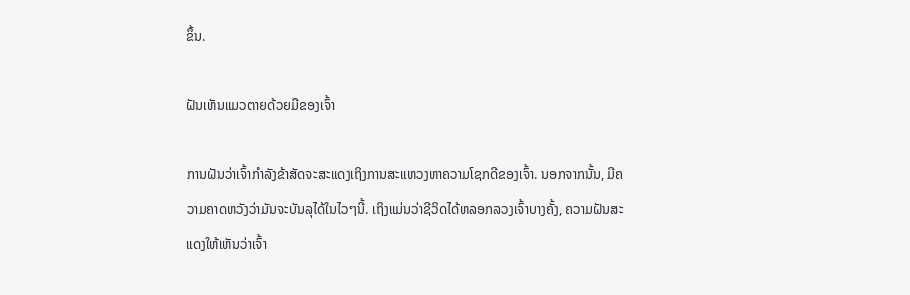ຂຶ້ນ.

ຝັນເຫັນແມວຕາຍດ້ວຍມືຂອງເຈົ້າ

ການຝັນວ່າເຈົ້າກຳລັງຂ້າສັດຈະສະແດງເຖິງການສະແຫວງຫາຄວາມໂຊກດີຂອງເຈົ້າ. ນອກຈາກນັ້ນ, ມີຄວາມຄາດຫວັງວ່າມັນຈະບັນລຸໄດ້ໃນໄວໆນີ້. ເຖິງແມ່ນວ່າຊີວິດໄດ້ຫລອກລວງເຈົ້າບາງຄັ້ງ, ຄວາມຝັນສະແດງໃຫ້ເຫັນວ່າເຈົ້າ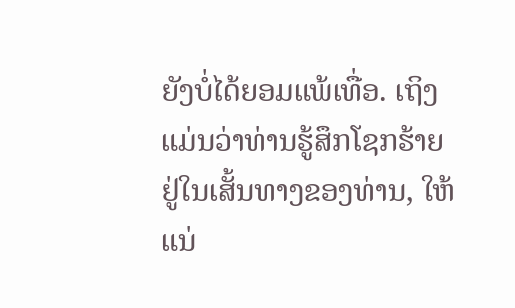ຍັງບໍ່ໄດ້ຍອມແພ້ເທື່ອ. ເຖິງແມ່ນວ່າທ່ານຮູ້ສຶກໂຊກຮ້າຍຢູ່ໃນເສັ້ນທາງຂອງທ່ານ, ໃຫ້ແນ່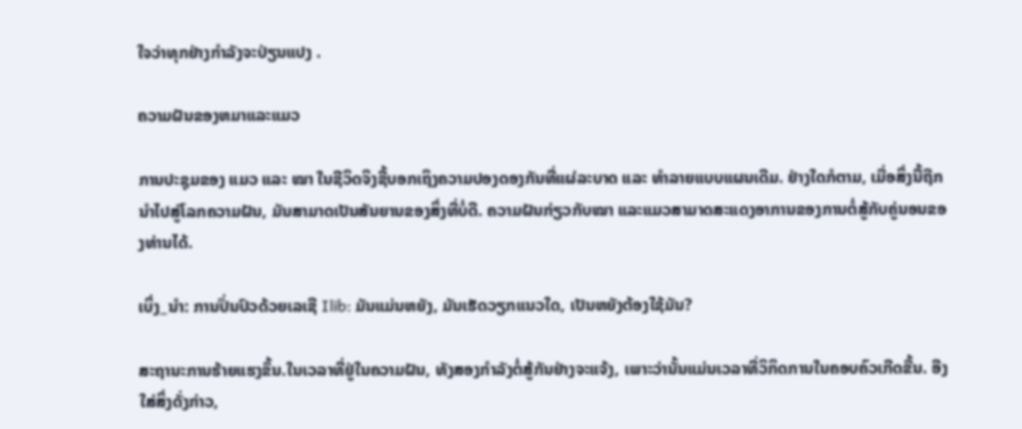ໃຈວ່າທຸກຢ່າງກໍາລັງຈະປ່ຽນແປງ .

ຄວາມຝັນຂອງຫມາແລະແມວ

ການປະຊຸມຂອງ ແມວ ແລະ ໝາ ໃນຊີວິດຈິງຊີ້ບອກເຖິງຄວາມປອງດອງກັນທີ່ແຜ່ລະບາດ ແລະ ທຳລາຍແບບແຜນເດີມ. ຢ່າງໃດກໍຕາມ, ເມື່ອສິ່ງນີ້ຖືກນໍາໄປສູ່ໂລກຄວາມຝັນ, ມັນສາມາດເປັນສັນຍານຂອງສິ່ງທີ່ບໍ່ດີ. ຄວາມຝັນກ່ຽວກັບໝາ ແລະແມວສາມາດສະແດງອາການຂອງການຕໍ່ສູ້ກັບຄູ່ນອນຂອງທ່ານໄດ້.

ເບິ່ງ_ນຳ: ການປິ່ນປົວດ້ວຍເລເຊີ Ilib: ມັນແມ່ນຫຍັງ, ມັນເຮັດວຽກແນວໃດ, ເປັນຫຍັງຕ້ອງໃຊ້ມັນ?

ສະຖານະການຮ້າຍແຮງຂຶ້ນ.ໃນເວລາທີ່ຢູ່ໃນຄວາມຝັນ, ທັງສອງກໍາລັງຕໍ່ສູ້ກັນຢ່າງຈະແຈ້ງ, ເພາະວ່ານັ້ນແມ່ນເວລາທີ່ວິກິດການໃນຄອບຄົວເກີດຂື້ນ. ອີງໃສ່ສິ່ງດັ່ງກ່າວ,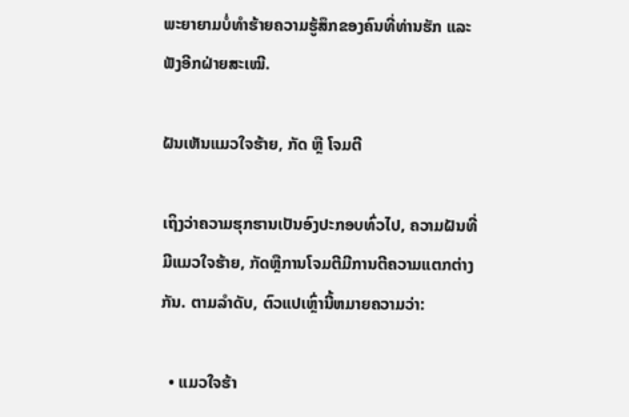ພະຍາຍາມບໍ່ທໍາຮ້າຍຄວາມຮູ້ສຶກຂອງຄົນທີ່ທ່ານຮັກ ແລະຟັງອີກຝ່າຍສະເໝີ.

ຝັນເຫັນແມວໃຈຮ້າຍ, ກັດ ຫຼື ໂຈມຕີ

ເຖິງວ່າຄວາມຮຸກຮານເປັນອົງປະກອບທົ່ວໄປ, ຄວາມຝັນທີ່ມີແມວໃຈຮ້າຍ, ກັດຫຼືການໂຈມຕີມີການຕີຄວາມແຕກຕ່າງກັນ. ຕາມລໍາດັບ, ຕົວແປເຫຼົ່ານີ້ຫມາຍຄວາມວ່າ:

  • ແມວໃຈຮ້າ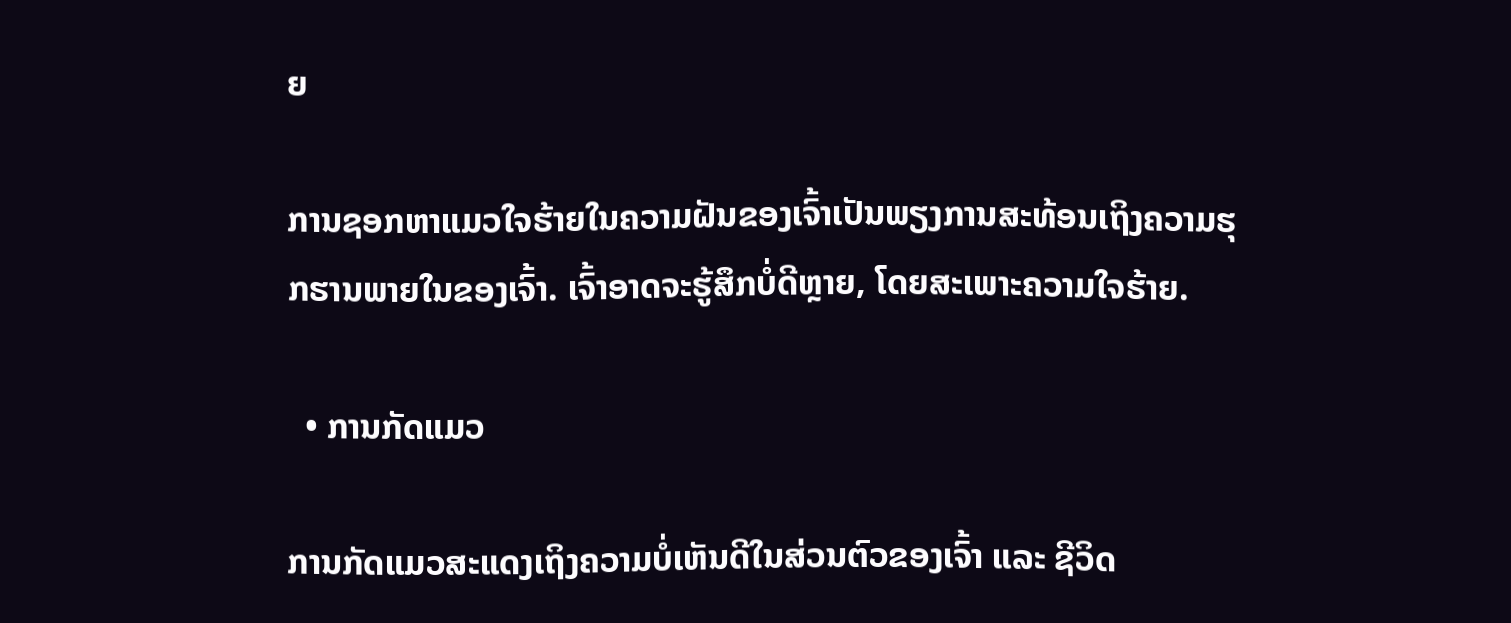ຍ

ການຊອກຫາແມວໃຈຮ້າຍໃນຄວາມຝັນຂອງເຈົ້າເປັນພຽງການສະທ້ອນເຖິງຄວາມຮຸກຮານພາຍໃນຂອງເຈົ້າ. ເຈົ້າອາດຈະຮູ້ສຶກບໍ່ດີຫຼາຍ, ໂດຍສະເພາະຄວາມໃຈຮ້າຍ.

  • ການກັດແມວ

ການກັດແມວສະແດງເຖິງຄວາມບໍ່ເຫັນດີໃນສ່ວນຕົວຂອງເຈົ້າ ແລະ ຊີວິດ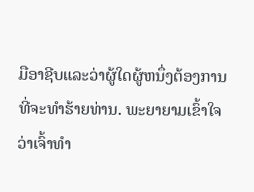ມືອາຊີບແລະວ່າຜູ້ໃດຜູ້ຫນຶ່ງຕ້ອງການທີ່ຈະທໍາຮ້າຍທ່ານ. ພະຍາຍາມເຂົ້າໃຈວ່າເຈົ້າທຳ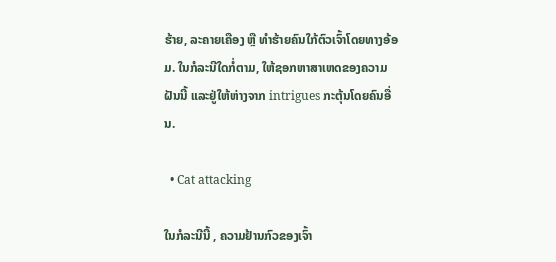ຮ້າຍ, ລະຄາຍເຄືອງ ຫຼື ທຳຮ້າຍຄົນໃກ້ຕົວເຈົ້າໂດຍທາງອ້ອມ. ໃນກໍລະນີໃດກໍ່ຕາມ, ໃຫ້ຊອກຫາສາເຫດຂອງຄວາມຝັນນີ້ ແລະຢູ່ໃຫ້ຫ່າງຈາກ intrigues ກະຕຸ້ນໂດຍຄົນອື່ນ.

  • Cat attacking

ໃນກໍລະນີນີ້ , ຄວາມຢ້ານກົວຂອງເຈົ້າ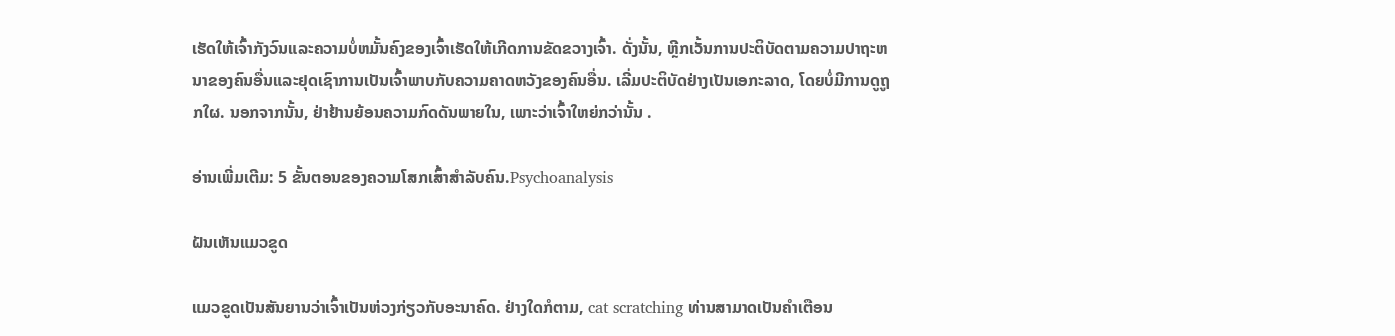ເຮັດໃຫ້ເຈົ້າກັງວົນແລະຄວາມບໍ່ຫມັ້ນຄົງຂອງເຈົ້າເຮັດໃຫ້ເກີດການຂັດຂວາງເຈົ້າ. ດັ່ງນັ້ນ, ຫຼີກເວັ້ນການປະຕິບັດຕາມຄວາມປາຖະຫນາຂອງຄົນອື່ນແລະຢຸດເຊົາການເປັນເຈົ້າພາບກັບຄວາມຄາດຫວັງຂອງຄົນອື່ນ. ເລີ່ມປະຕິບັດຢ່າງເປັນເອກະລາດ, ໂດຍບໍ່ມີການດູຖູກໃຜ. ນອກຈາກນັ້ນ, ຢ່າຢ້ານຍ້ອນຄວາມກົດດັນພາຍໃນ, ເພາະວ່າເຈົ້າໃຫຍ່ກວ່ານັ້ນ .

ອ່ານເພີ່ມເຕີມ: 5 ຂັ້ນຕອນຂອງຄວາມໂສກເສົ້າສໍາລັບຄົນ.Psychoanalysis

ຝັນເຫັນແມວຂູດ

ແມວຂູດເປັນສັນຍານວ່າເຈົ້າເປັນຫ່ວງກ່ຽວກັບອະນາຄົດ. ຢ່າງໃດກໍຕາມ, cat scratching ທ່ານສາມາດເປັນຄໍາເຕືອນ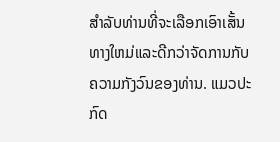ສໍາລັບທ່ານທີ່ຈະເລືອກເອົາເສັ້ນທາງໃຫມ່ແລະດີກວ່າຈັດການກັບຄວາມກັງວົນຂອງທ່ານ. ແມວປະກົດ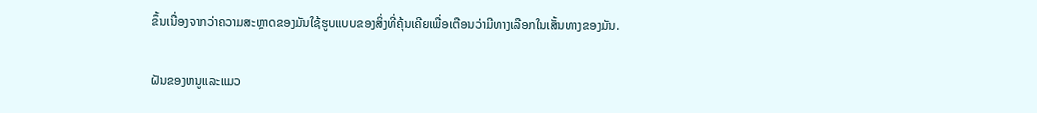ຂຶ້ນເນື່ອງຈາກວ່າຄວາມສະຫຼາດຂອງມັນໃຊ້ຮູບແບບຂອງສິ່ງທີ່ຄຸ້ນເຄີຍເພື່ອເຕືອນວ່າມີທາງເລືອກໃນເສັ້ນທາງຂອງມັນ.

ຝັນຂອງຫນູແລະແມວ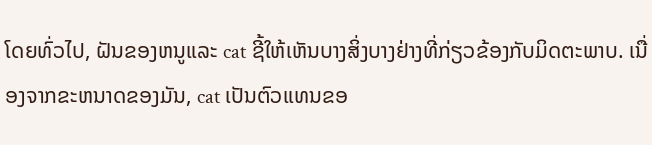ໂດຍທົ່ວໄປ, ຝັນຂອງຫນູແລະ cat ຊີ້ໃຫ້ເຫັນບາງສິ່ງບາງຢ່າງທີ່ກ່ຽວຂ້ອງກັບມິດຕະພາບ. ເນື່ອງຈາກຂະຫນາດຂອງມັນ, cat ເປັນຕົວແທນຂອ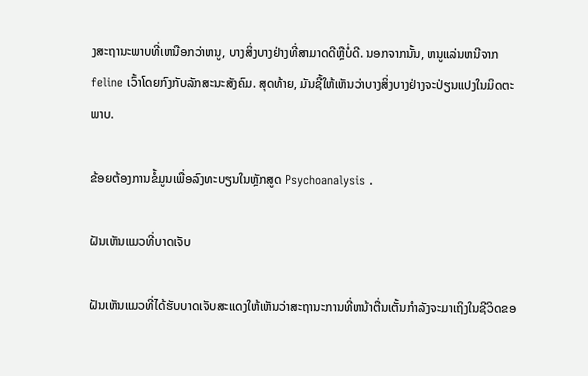ງສະຖານະພາບທີ່ເຫນືອກວ່າຫນູ, ບາງສິ່ງບາງຢ່າງທີ່ສາມາດດີຫຼືບໍ່ດີ. ນອກຈາກນັ້ນ, ຫນູແລ່ນຫນີຈາກ feline ເວົ້າໂດຍກົງກັບລັກສະນະສັງຄົມ. ສຸດທ້າຍ, ມັນຊີ້ໃຫ້ເຫັນວ່າບາງສິ່ງບາງຢ່າງຈະປ່ຽນແປງໃນມິດຕະພາບ.

ຂ້ອຍຕ້ອງການຂໍ້ມູນເພື່ອລົງທະບຽນໃນຫຼັກສູດ Psychoanalysis .

ຝັນເຫັນແມວທີ່ບາດເຈັບ

ຝັນເຫັນແມວທີ່ໄດ້ຮັບບາດເຈັບສະແດງໃຫ້ເຫັນວ່າສະຖານະການທີ່ຫນ້າຕື່ນເຕັ້ນກໍາລັງຈະມາເຖິງໃນຊີວິດຂອ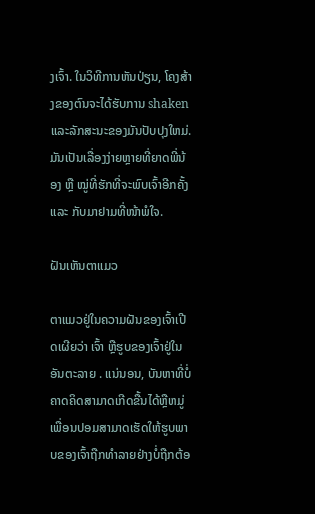ງເຈົ້າ. ໃນວິທີການຫັນປ່ຽນ, ໂຄງສ້າງຂອງຕົນຈະໄດ້ຮັບການ shaken ແລະລັກສະນະຂອງມັນປັບປຸງໃຫມ່. ມັນເປັນເລື່ອງງ່າຍຫຼາຍທີ່ຍາດພີ່ນ້ອງ ຫຼື ໝູ່ທີ່ຮັກທີ່ຈະພົບເຈົ້າອີກຄັ້ງ ແລະ ກັບມາຢາມທີ່ໜ້າພໍໃຈ.

ຝັນເຫັນຕາແມວ

ຕາແມວຢູ່ໃນຄວາມຝັນຂອງເຈົ້າເປີດເຜີຍວ່າ ເຈົ້າ ຫຼືຮູບຂອງເຈົ້າຢູ່ໃນອັນຕະລາຍ . ແນ່ນອນ, ບັນຫາທີ່ບໍ່ຄາດຄິດສາມາດເກີດຂື້ນໄດ້ຫຼືຫມູ່ເພື່ອນປອມສາມາດເຮັດໃຫ້ຮູບພາບຂອງເຈົ້າຖືກທໍາລາຍຢ່າງບໍ່ຖືກຕ້ອ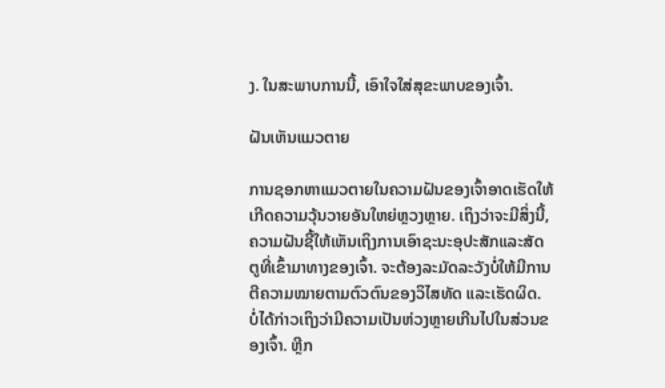ງ. ໃນສະພາບການນີ້, ເອົາໃຈໃສ່ສຸຂະພາບຂອງເຈົ້າ.

ຝັນເຫັນແມວຕາຍ

ການຊອກຫາແມວຕາຍໃນຄວາມຝັນຂອງເຈົ້າອາດເຮັດໃຫ້ເກີດຄວາມວຸ້ນວາຍອັນໃຫຍ່ຫຼວງຫຼາຍ. ເຖິງວ່າຈະມີສິ່ງນີ້, ຄວາມຝັນຊີ້ໃຫ້ເຫັນເຖິງການເອົາຊະນະອຸປະສັກແລະສັດຕູທີ່ເຂົ້າມາທາງຂອງເຈົ້າ. ຈະຕ້ອງລະມັດລະວັງບໍ່ໃຫ້ມີການຕີຄວາມໝາຍຕາມຕົວຕົນຂອງວິໄສທັດ ແລະເຮັດຜິດ. ບໍ່ໄດ້ກ່າວເຖິງວ່າມີຄວາມເປັນຫ່ວງຫຼາຍເກີນໄປໃນສ່ວນຂອງເຈົ້າ. ຫຼີກ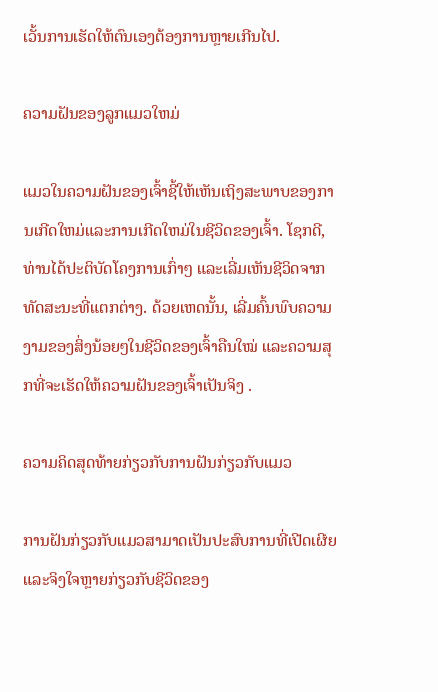ເວັ້ນການເຮັດໃຫ້ຕົນເອງຕ້ອງການຫຼາຍເກີນໄປ.

ຄວາມຝັນຂອງລູກແມວໃຫມ່

ແມວໃນຄວາມຝັນຂອງເຈົ້າຊີ້ໃຫ້ເຫັນເຖິງສະພາບຂອງການເກີດໃຫມ່ແລະການເກີດໃຫມ່ໃນຊີວິດຂອງເຈົ້າ. ໂຊກດີ, ທ່ານໄດ້ປະຕິບັດໂຄງການເກົ່າໆ ແລະເລີ່ມເຫັນຊີວິດຈາກທັດສະນະທີ່ແຕກຕ່າງ. ດ້ວຍເຫດນັ້ນ, ເລີ່ມຄົ້ນພົບຄວາມງາມຂອງສິ່ງນ້ອຍໆໃນຊີວິດຂອງເຈົ້າຄືນໃໝ່ ແລະຄວາມສຸກທີ່ຈະເຮັດໃຫ້ຄວາມຝັນຂອງເຈົ້າເປັນຈິງ .

ຄວາມຄິດສຸດທ້າຍກ່ຽວກັບການຝັນກ່ຽວກັບແມວ

ການຝັນກ່ຽວກັບແມວສາມາດເປັນປະສົບການທີ່ເປີດເຜີຍ ແລະຈິງໃຈຫຼາຍກ່ຽວກັບຊີວິດຂອງ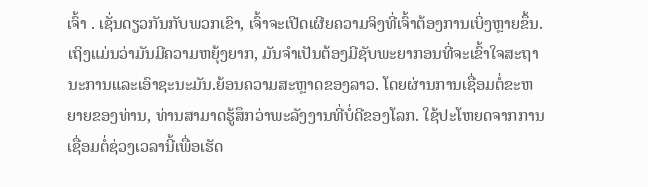ເຈົ້າ . ເຊັ່ນດຽວກັນກັບພວກເຂົາ, ເຈົ້າຈະເປີດເຜີຍຄວາມຈິງທີ່ເຈົ້າຕ້ອງການເບິ່ງຫຼາຍຂຶ້ນ. ເຖິງແມ່ນວ່າມັນມີຄວາມຫຍຸ້ງຍາກ, ມັນຈໍາເປັນຕ້ອງມີຊັບພະຍາກອນທີ່ຈະເຂົ້າໃຈສະຖານະການແລະເອົາຊະນະມັນ.ຍ້ອນຄວາມສະຫຼາດຂອງລາວ. ໂດຍຜ່ານການເຊື່ອມຕໍ່ຂະຫຍາຍຂອງທ່ານ, ທ່ານສາມາດຮູ້ສຶກວ່າພະລັງງານທີ່ບໍ່ດີຂອງໂລກ. ໃຊ້ປະໂຫຍດຈາກການເຊື່ອມຕໍ່ຊ່ວງເວລານີ້ເພື່ອເຮັດ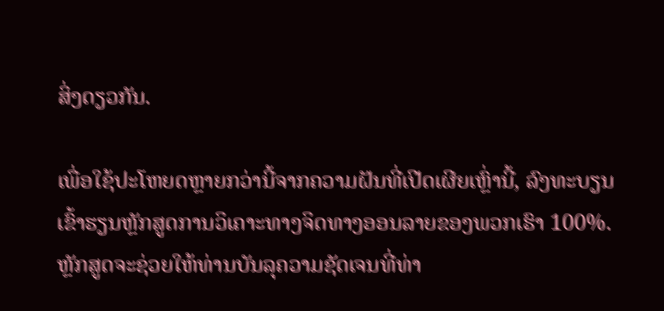ສິ່ງດຽວກັນ.

ເພື່ອໃຊ້ປະໂຫຍດຫຼາຍກວ່ານີ້ຈາກຄວາມຝັນທີ່ເປີດເຜີຍເຫຼົ່ານີ້, ລົງທະບຽນເຂົ້າຮຽນຫຼັກສູດການວິເຄາະທາງຈິດທາງອອນລາຍຂອງພວກເຮົາ 100%. ຫຼັກສູດຈະຊ່ວຍໃຫ້ທ່ານບັນລຸຄວາມຊັດເຈນທີ່ທ່າ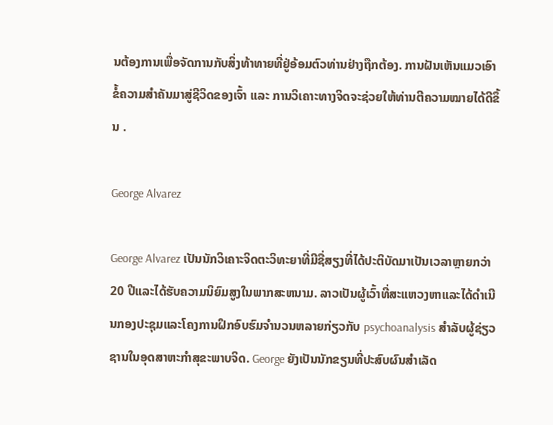ນຕ້ອງການເພື່ອຈັດການກັບສິ່ງທ້າທາຍທີ່ຢູ່ອ້ອມຕົວທ່ານຢ່າງຖືກຕ້ອງ. ການຝັນເຫັນແມວເອົາຂໍ້ຄວາມສຳຄັນມາສູ່ຊີວິດຂອງເຈົ້າ ແລະ ການວິເຄາະທາງຈິດຈະຊ່ວຍໃຫ້ທ່ານຕີຄວາມໝາຍໄດ້ດີຂຶ້ນ .

George Alvarez

George Alvarez ເປັນນັກວິເຄາະຈິດຕະວິທະຍາທີ່ມີຊື່ສຽງທີ່ໄດ້ປະຕິບັດມາເປັນເວລາຫຼາຍກວ່າ 20 ປີແລະໄດ້ຮັບຄວາມນິຍົມສູງໃນພາກສະຫນາມ. ລາວເປັນຜູ້ເວົ້າທີ່ສະແຫວງຫາແລະໄດ້ດໍາເນີນກອງປະຊຸມແລະໂຄງການຝຶກອົບຮົມຈໍານວນຫລາຍກ່ຽວກັບ psychoanalysis ສໍາລັບຜູ້ຊ່ຽວຊານໃນອຸດສາຫະກໍາສຸຂະພາບຈິດ. George ຍັງເປັນນັກຂຽນທີ່ປະສົບຜົນສໍາເລັດ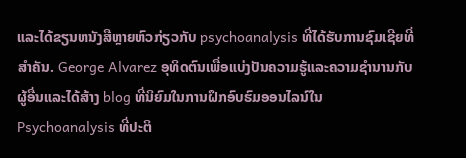ແລະໄດ້ຂຽນຫນັງສືຫຼາຍຫົວກ່ຽວກັບ psychoanalysis ທີ່ໄດ້ຮັບການຊົມເຊີຍທີ່ສໍາຄັນ. George Alvarez ອຸທິດຕົນເພື່ອແບ່ງປັນຄວາມຮູ້ແລະຄວາມຊໍານານກັບຜູ້ອື່ນແລະໄດ້ສ້າງ blog ທີ່ນິຍົມໃນການຝຶກອົບຮົມອອນໄລນ໌ໃນ Psychoanalysis ທີ່ປະຕິ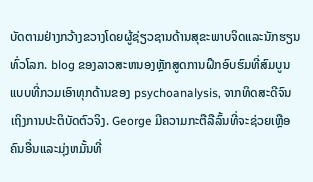ບັດຕາມຢ່າງກວ້າງຂວາງໂດຍຜູ້ຊ່ຽວຊານດ້ານສຸຂະພາບຈິດແລະນັກຮຽນທົ່ວໂລກ. blog ຂອງລາວສະຫນອງຫຼັກສູດການຝຶກອົບຮົມທີ່ສົມບູນແບບທີ່ກວມເອົາທຸກດ້ານຂອງ psychoanalysis, ຈາກທິດສະດີຈົນເຖິງການປະຕິບັດຕົວຈິງ. George ມີຄວາມກະຕືລືລົ້ນທີ່ຈະຊ່ວຍເຫຼືອຄົນອື່ນແລະມຸ່ງຫມັ້ນທີ່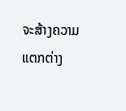ຈະສ້າງຄວາມແຕກຕ່າງ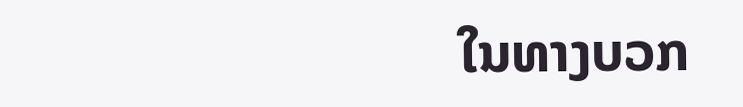ໃນທາງບວກ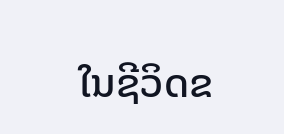ໃນຊີວິດຂ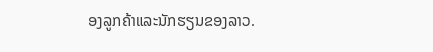ອງລູກຄ້າແລະນັກຮຽນຂອງລາວ.